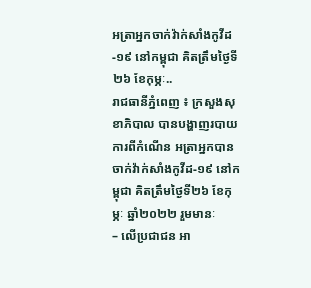អត្រាអ្នកចាក់វ៉ាក់សាំងកូវីដ-១៩ នៅកម្ពុជា គិតត្រឹមថ្ងៃទី២៦ ខែកុម្ភៈ..
រាជធានីភ្នំពេញ ៖ ក្រសួងសុខាភិបាល បានបង្ហាញរបាយការពីកំណេីន អត្រាអ្នកបានចាក់វ៉ាក់សាំងកូវីដ-១៩ នៅកម្ពុជា គិតត្រឹមថ្ងៃទី២៦ ខែកុម្ភៈ ឆ្នាំ២០២២ រួមមានៈ
– លើប្រជាជន អា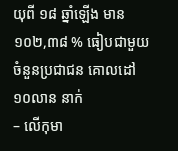យុពី ១៨ ឆ្នាំឡើង មាន ១០២,៣៨ % ធៀបជាមួយចំនួនប្រជាជន គោលដៅ ១០លាន នាក់
– លើកុមា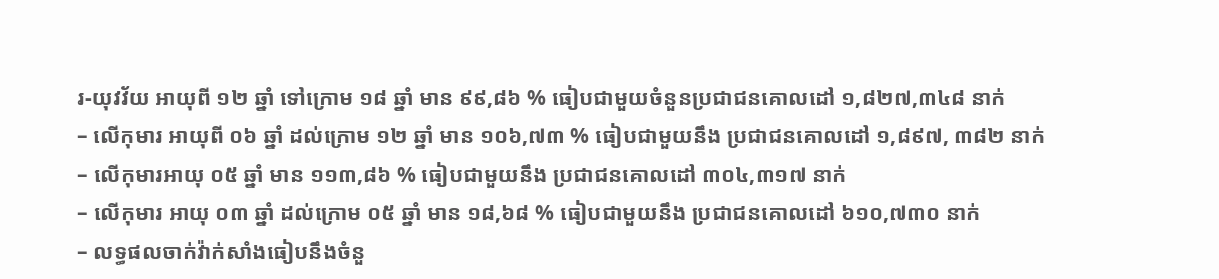រ-យុវវ័យ អាយុពី ១២ ឆ្នាំ ទៅក្រោម ១៨ ឆ្នាំ មាន ៩៩,៨៦ % ធៀបជាមួយចំនួនប្រជាជនគោលដៅ ១,៨២៧,៣៤៨ នាក់
– លើកុមារ អាយុពី ០៦ ឆ្នាំ ដល់ក្រោម ១២ ឆ្នាំ មាន ១០៦,៧៣ % ធៀបជាមួយនឹង ប្រជាជនគោលដៅ ១,៨៩៧, ៣៨២ នាក់
– លើកុមារអាយុ ០៥ ឆ្នាំ មាន ១១៣,៨៦ % ធៀបជាមួយនឹង ប្រជាជនគោលដៅ ៣០៤,៣១៧ នាក់
– លើកុមារ អាយុ ០៣ ឆ្នាំ ដល់ក្រោម ០៥ ឆ្នាំ មាន ១៨,៦៨ % ធៀបជាមួយនឹង ប្រជាជនគោលដៅ ៦១០,៧៣០ នាក់
– លទ្ធផលចាក់វ៉ាក់សាំងធៀបនឹងចំនួ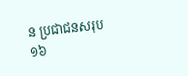ន ប្រជាជនសរុប ១៦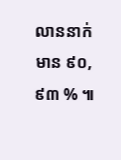លាននាក់ មាន ៩០,៩៣ % ៕